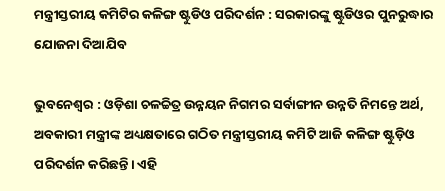ମନ୍ତ୍ରୀସ୍ତରୀୟ କମିଟିର କଳିଙ୍ଗ ଷ୍ଟୁଡିଓ ପରିଦର୍ଶନ : ସରକାରଙ୍କୁ ଷ୍ଟୁଡିଓର ପୁନରୁଦ୍ଧାର ଯୋଜନା ଦିଆଯିବ

ଭୁବନେଶ୍ୱର : ଓଡ଼ିଶା ଚଳଚ୍ଚିତ୍ର ଉନ୍ନୟନ ନିଗମର ସର୍ବାଙ୍ଗୀନ ଉନ୍ନତି ନିମନ୍ତେ ଅର୍ଥ, ଅବକାରୀ ମନ୍ତ୍ରୀଙ୍କ ଅଧ୍ୟକ୍ଷତାରେ ଗଠିତ ମନ୍ତ୍ରୀସ୍ତରୀୟ କମିଟି ଆଜି କଳିଙ୍ଗ ଷ୍ଟୁଡ଼ିଓ ପରିଦର୍ଶନ କରିଛନ୍ତି। ଏହି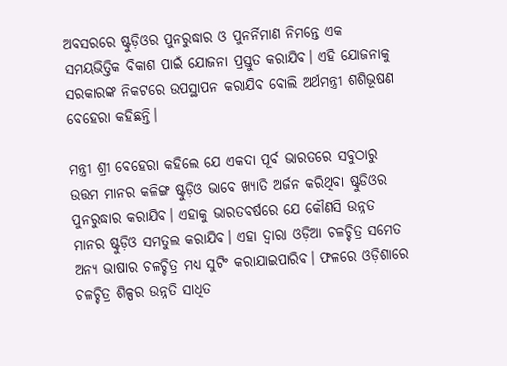ଅବସରରେ ଷ୍ଟୁଡ଼ିଓର ପୁନରୁଦ୍ଧାର ଓ ପୁନର୍ନିମାଣ ନିମନ୍ତେ ଏକ ସମୟଭିତ୍ତିକ ବିକାଶ ପାଇଁ ଯୋଜନା ପ୍ରସ୍ତୁତ କରାଯିବ। ଏହି ଯୋଜନାକୁ ସରକାରଙ୍କ ନିକଟରେ ଉପସ୍ଥାପନ କରାଯିବ ବୋଲି ଅର୍ଥମନ୍ତ୍ରୀ ଶଶିଭୂଷଣ ବେହେରା କହିଛନ୍ତି।

ମନ୍ତ୍ରୀ ଶ୍ରୀ ବେହେରା କହିଲେ ଯେ ଏକଦା ପୂର୍ବ ଭାରତରେ ସବୁଠାରୁ ଉତ୍ତମ ମାନର କଳିଙ୍ଗ ଷ୍ଟୁଡ଼ିଓ ଭାବେ ଖ୍ୟାତି ଅର୍ଜନ କରିଥିବା ଷ୍ଟୁଡିଓର ପୁନରୁଦ୍ଧାର କରାଯିବ। ଏହାକୁ ଭାରତବର୍ଷରେ ଯେ କୌଣସି ଉନ୍ନତ ମାନର ଷ୍ଟୁଡ଼ିଓ ସମତୁଲ କରାଯିବ। ଏହା ଦ୍ୱାରା ଓଡ଼ିଆ ଚଳଚ୍ଚିତ୍ର ସମେତ ଅନ୍ୟ ଭାଷାର ଚଳଚ୍ଚିତ୍ର ମଧ୍ୟ ସୁଟିଂ କରାଯାଇପାରିବ। ଫଳରେ ଓଡ଼ିଶାରେ ଚଳଚ୍ଚିତ୍ର ଶିଳ୍ପର ଉନ୍ନତି ସାଧିତ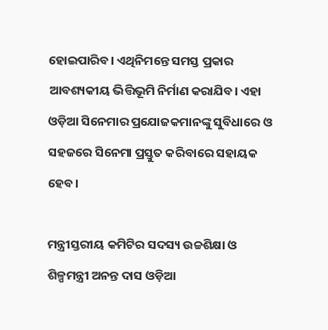ହୋଇପାରିବ। ଏଥିନିମନ୍ତେ ସମସ୍ତ ପ୍ରକାର ଆବଶ୍ୟକୀୟ ଭିତ୍ତିଭୂମି ନିର୍ମାଣ କରାଯିବ। ଏହା ଓଡ଼ିଆ ସିନେମାର ପ୍ରଯୋଜକମାନଙ୍କୁ ସୁବିଧାରେ ଓ ସହଜରେ ସିନେମା ପ୍ରସ୍ତୁତ କରିବାରେ ସହାୟକ ହେବ।

ମନ୍ତ୍ରୀସ୍ତରୀୟ କମିଟିର ସଦସ୍ୟ ଉଚ୍ଚଶିକ୍ଷା ଓ ଶିଳ୍ପମନ୍ତ୍ରୀ ଅନନ୍ତ ଦାସ ଓଡ଼ିଆ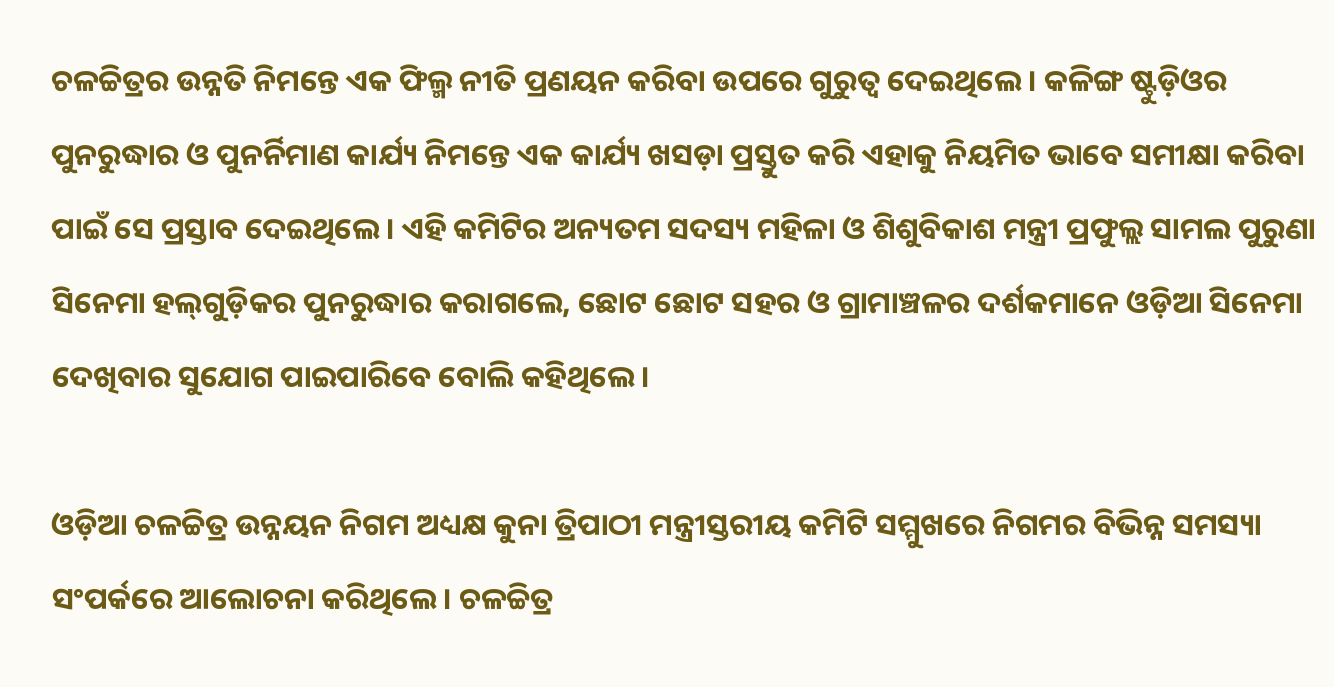ଚଳଚ୍ଚିତ୍ରର ଉନ୍ନତି ନିମନ୍ତେ ଏକ ଫିଲ୍ମ ନୀତି ପ୍ରଣୟନ କରିବା ଉପରେ ଗୁରୁତ୍ୱ ଦେଇଥିଲେ। କଳିଙ୍ଗ ଷ୍ଟୁଡ଼ିଓର ପୁନରୁଦ୍ଧାର ଓ ପୁନର୍ନିମାଣ କାର୍ଯ୍ୟ ନିମନ୍ତେ ଏକ କାର୍ଯ୍ୟ ଖସଡ଼ା ପ୍ରସ୍ତୁତ କରି ଏହାକୁ ନିୟମିତ ଭାବେ ସମୀକ୍ଷା କରିବା ପାଇଁ ସେ ପ୍ରସ୍ତାବ ଦେଇଥିଲେ। ଏହି କମିଟିର ଅନ୍ୟତମ ସଦସ୍ୟ ମହିଳା ଓ ଶିଶୁବିକାଶ ମନ୍ତ୍ରୀ ପ୍ରଫୁଲ୍ଲ ସାମଲ ପୁରୁଣା ସିନେମା ହଲ୍‌ଗୁଡ଼ିକର ପୁନରୁଦ୍ଧାର କରାଗଲେ, ଛୋଟ ଛୋଟ ସହର ଓ ଗ୍ରାମାଞ୍ଚଳର ଦର୍ଶକମାନେ ଓଡ଼ିଆ ସିନେମା ଦେଖିବାର ସୁଯୋଗ ପାଇପାରିବେ ବୋଲି କହିଥିଲେ।

ଓଡ଼ିଆ ଚଳଚ୍ଚିତ୍ର ଉନ୍ନୟନ ନିଗମ ଅଧ୍ୟକ୍ଷ କୁନା ତ୍ରିପାଠୀ ମନ୍ତ୍ରୀସ୍ତରୀୟ କମିଟି ସମ୍ମୁଖରେ ନିଗମର ବିଭିନ୍ନ ସମସ୍ୟା ସଂପର୍କରେ ଆଲୋଚନା କରିଥିଲେ। ଚଳଚ୍ଚିତ୍ର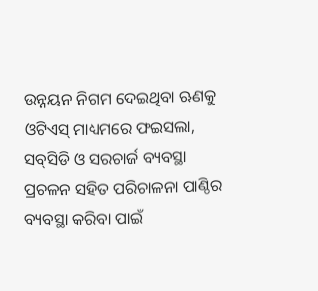ଉନ୍ନୟନ ନିଗମ ଦେଇଥିବା ଋଣକୁ ଓଟିଏସ୍‌ ମାଧ୍ୟମରେ ଫଇସଲା, ସବ୍‌ସିଡି ଓ ସରଚାର୍ଜ ବ୍ୟବସ୍ଥା ପ୍ରଚଳନ ସହିତ ପରିଚାଳନା ପାଣ୍ଠିର ବ୍ୟବସ୍ଥା କରିବା ପାଇଁ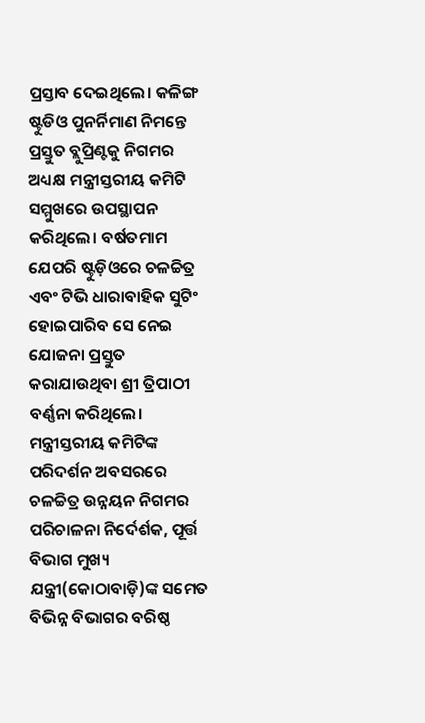ପ୍ରସ୍ତାବ ଦେଇଥିଲେ। କଳିଙ୍ଗ ଷ୍ଟୁଡିଓ ପୁନର୍ନିମାଣ ନିମନ୍ତେ ପ୍ରସ୍ତୁତ ବ୍ଲୁପ୍ରିଣ୍ଟକୁ ନିଗମର ଅଧ୍ୟକ୍ଷ ମନ୍ତ୍ରୀସ୍ତରୀୟ କମିଟି ସମ୍ମୁଖରେ ଉପସ୍ଥାପନ କରିଥିଲେ। ବର୍ଷତମାମ ଯେପରି ଷ୍ଟୁଡ଼ିଓରେ ଚଳଚ୍ଚିତ୍ର ଏବଂ ଟିଭି ଧାରାବାହିକ ସୁଟିଂ ହୋଇପାରିବ ସେ ନେଇ ଯୋଜନା ପ୍ରସ୍ତୁତ କରାଯାଉଥିବା ଶ୍ରୀ ତ୍ରିପାଠୀ ବର୍ଣ୍ଣନା କରିଥିଲେ। ମନ୍ତ୍ରୀସ୍ତରୀୟ କମିଟିଙ୍କ ପରିଦର୍ଶନ ଅବସରରେ ଚଳଚ୍ଚିତ୍ର ଉନ୍ନୟନ ନିଗମର ପରିଚାଳନା ନିର୍ଦେର୍ଶକ, ପୂର୍ତ୍ତ ବିଭାଗ ମୁଖ୍ୟ ଯନ୍ତ୍ରୀ(କୋଠାବାଡ଼ି)ଙ୍କ ସମେତ ବିଭିନ୍ନ ବିଭାଗର ବରିଷ୍ଠ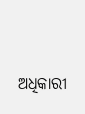ଅଧିକାରୀ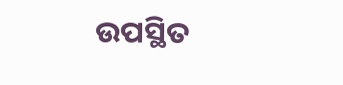ଉପସ୍ଥିତ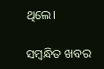ଥିଲେ।

ସମ୍ବନ୍ଧିତ ଖବର